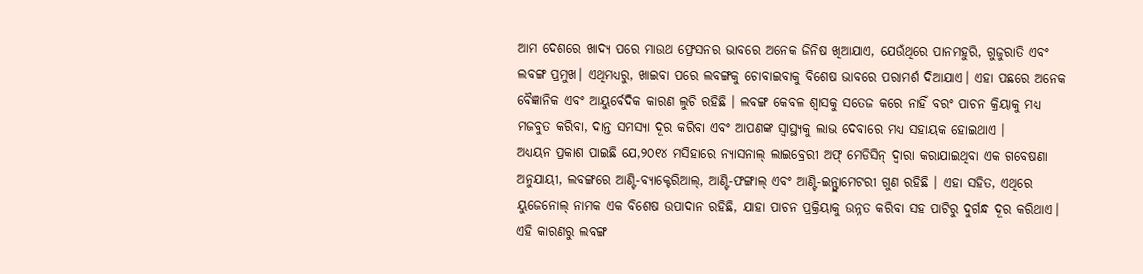ଆମ ଦେଶରେ ଖାଦ୍ୟ ପରେ ମାଉଥ ଫ୍ରେସନର ଭାବରେ ଅନେକ ଜିନିଷ ଖିଆଯାଏ, ଯେଉଁଥିରେ ପାନମହୁରି, ଗୁଜୁରାତି ଏବଂ ଲବଙ୍ଗ ପ୍ରମୁଖ। ଏଥିମଧ୍ୟରୁ, ଖାଇବା ପରେ ଲବଙ୍ଗକୁ ଚୋବାଇବାକୁ ବିଶେଷ ଭାବରେ ପରାମର୍ଶ ଦିଆଯାଏ। ଏହା ପଛରେ ଅନେକ ବୈଜ୍ଞାନିକ ଏବଂ ଆୟୁର୍ବେଦିକ କାରଣ ଲୁଚି ରହିଛି । ଲବଙ୍ଗ କେବଳ ଶ୍ୱାସକୁ ସତେଜ କରେ ନାହିଁ ବରଂ ପାଚନ କ୍ରିୟାକୁ ମଧ୍ୟ ମଜବୁତ କରିବା, ଦାନ୍ତ ସମସ୍ୟା ଦୂର କରିବା ଏବଂ ଆପଣଙ୍କ ସ୍ୱାସ୍ଥ୍ୟକୁ ଲାଭ ଦେବାରେ ମଧ୍ୟ ସହାୟକ ହୋଇଥାଏ ।
ଅଧ୍ୟୟନ ପ୍ରକାଶ ପାଇଛି ଯେ,୨୦୧୪ ମସିହାରେ ନ୍ୟାସନାଲ୍ ଲାଇବ୍ରେରୀ ଅଫ୍ ମେଡିସିନ୍ ଦ୍ୱାରା କରାଯାଇଥିବା ଏକ ଗବେଷଣା ଅନୁଯାୟୀ, ଲବଙ୍ଗରେ ଆଣ୍ଟି-ବ୍ୟାକ୍ଟେରିଆଲ୍, ଆଣ୍ଟି-ଫଙ୍ଗାଲ୍ ଏବଂ ଆଣ୍ଟି-ଇନ୍ଫ୍ଲାମେଟରୀ ଗୁଣ ରହିଛି । ଏହା ସହିତ, ଏଥିରେ ୟୁଜେନୋଲ୍ ନାମକ ଏକ ବିଶେଷ ଉପାଦାନ ରହିଛି, ଯାହା ପାଚନ ପ୍ରକ୍ରିୟାକୁ ଉନ୍ନତ କରିବା ସହ ପାଟିରୁ ଦୁର୍ଗନ୍ଧ ଦୂର କରିଥାଏ। ଏହି କାରଣରୁ ଲବଙ୍ଗ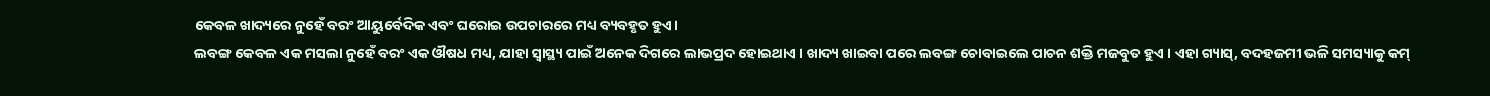କେବଳ ଖାଦ୍ୟରେ ନୁହେଁ ବରଂ ଆୟୁର୍ବେଦିକ ଏବଂ ଘରୋଇ ଉପଚାରରେ ମଧ୍ୟ ବ୍ୟବହୃତ ହୁଏ।
ଲବଙ୍ଗ କେବଳ ଏକ ମସଲା ନୁହେଁ ବରଂ ଏକ ଔଷଧ ମଧ୍ୟ, ଯାହା ସ୍ୱାସ୍ଥ୍ୟ ପାଇଁ ଅନେକ ଦିଗରେ ଲାଭପ୍ରଦ ହୋଇଥାଏ । ଖାଦ୍ୟ ଖାଇବା ପରେ ଲବଙ୍ଗ ଚୋବାଇଲେ ପାଚନ ଶକ୍ତି ମଜବୁତ ହୁଏ । ଏହା ଗ୍ୟାସ୍, ବଦହଜମୀ ଭଳି ସମସ୍ୟାକୁ କମ୍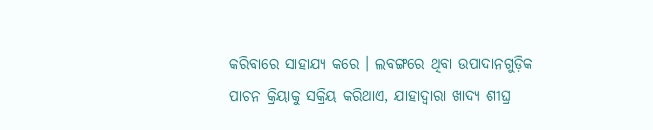କରିବାରେ ସାହାଯ୍ୟ କରେ । ଲବଙ୍ଗରେ ଥିବା ଉପାଦାନଗୁଡ଼ିକ ପାଚନ କ୍ରିୟାକୁ ସକ୍ରିୟ କରିଥାଏ, ଯାହାଦ୍ୱାରା ଖାଦ୍ୟ ଶୀଘ୍ର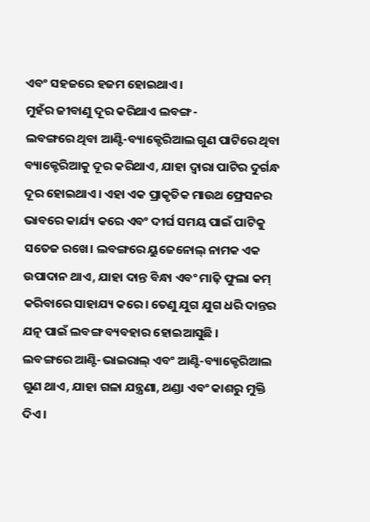ଏବଂ ସହଜରେ ହଜମ ହୋଇଥାଏ।
ମୁହଁର ଜୀବାଣୁ ଦୂର କରିଥାଏ ଲବଙ୍ଗ-
ଲବଙ୍ଗରେ ଥିବା ଆଣ୍ଟି-ବ୍ୟାକ୍ଟେରିଆଲ ଗୁଣ ପାଟିରେ ଥିବା ବ୍ୟାକ୍ଟେରିଆକୁ ଦୂର କରିଥାଏ, ଯାହା ଦ୍ୱାରା ପାଟିର ଦୁର୍ଗନ୍ଧ ଦୂର ହୋଇଥାଏ। ଏହା ଏକ ପ୍ରାକୃତିକ ମାଉଥ ଫ୍ରେସନର ଭାବରେ କାର୍ଯ୍ୟ କରେ ଏବଂ ଦୀର୍ଘ ସମୟ ପାଇଁ ପାଟିକୁ ସତେଜ ରଖେ। ଲବଙ୍ଗରେ ୟୁଜେନୋଲ୍ ନାମକ ଏକ ଉପାଦାନ ଥାଏ, ଯାହା ଦାନ୍ତ ବିନ୍ଧା ଏବଂ ମାଢ଼ି ଫୁଲା କମ୍ କରିବାରେ ସାହାଯ୍ୟ କରେ। ତେଣୁ ଯୁଗ ଯୁଗ ଧରି ଦାନ୍ତର ଯତ୍ନ ପାଇଁ ଲବଙ୍ଗ ବ୍ୟବହାର ହୋଇଆସୁଛି ।
ଲବଙ୍ଗରେ ଆଣ୍ଟି-ଭାଇରାଲ୍ ଏବଂ ଆଣ୍ଟି-ବ୍ୟାକ୍ଟେରିଆଲ ଗୁଣ ଥାଏ, ଯାହା ଗଳା ଯନ୍ତ୍ରଣା, ଥଣ୍ଡା ଏବଂ କାଶରୁ ମୁକ୍ତି ଦିଏ।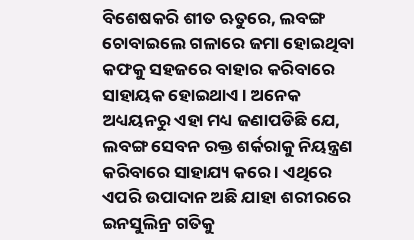ବିଶେଷକରି ଶୀତ ଋତୁରେ, ଲବଙ୍ଗ ଚୋବାଇଲେ ଗଳାରେ ଜମା ହୋଇଥିବା କଫକୁ ସହଜରେ ବାହାର କରିବାରେ ସାହାୟକ ହୋଇଥାଏ । ଅନେକ ଅଧ୍ୟୟନରୁ ଏହା ମଧ୍ୟ ଜଣାପଡିଛି ଯେ, ଲବଙ୍ଗ ସେବନ ରକ୍ତ ଶର୍କରାକୁ ନିୟନ୍ତ୍ରଣ କରିବାରେ ସାହାଯ୍ୟ କରେ । ଏଥିରେ ଏପରି ଉପାଦାନ ଅଛି ଯାହା ଶରୀରରେ ଇନସୁଲିନ୍ର ଗତିକୁ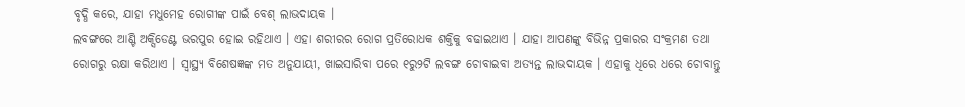ବୃଦ୍ଧି କରେ, ଯାହା ମଧୁମେହ ରୋଗୀଙ୍କ ପାଇଁ ବେଶ୍ ଲାଭଦାୟକ ।
ଲବଙ୍ଗରେ ଆଣ୍ଟି ଅକ୍ସିଡେଣ୍ଟ ଭରପୁର ହୋଇ ରହିଥାଏ । ଏହା ଶରୀରର ରୋଗ ପ୍ରତିରୋଧକ ଶକ୍ତିକୁ ବଢାଇଥାଏ । ଯାହା ଆପଣଙ୍କୁ ବିଭିନ୍ନ ପ୍ରକାରର ସଂକ୍ରମଣ ତଥା ରୋଗରୁ ରକ୍ଷା କରିଥାଏ । ସ୍ୱାସ୍ଥ୍ୟ ବିଶେଷଜ୍ଞଙ୍କ ମତ ଅନୁଯାୟୀ, ଖାଇସାରିବା ପରେ ୧ରୁ୨ଟି ଲବଙ୍ଗ ଚୋବାଇବା ଅତ୍ୟନ୍ତ ଲାଭଦାୟକ । ଏହାକୁ ଧିରେ ଧରେ ଚୋବାନ୍ତୁ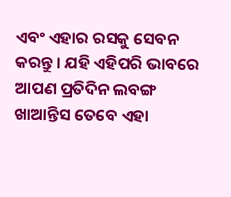ଏବଂ ଏହାର ରସକୁ ସେବନ କରନ୍ତୁ । ଯହି ଏହିପରି ଭାବରେ ଆପଣ ପ୍ରତିଦିନ ଲବଙ୍ଗ ଖାଆନ୍ତିସ ତେବେ ଏହା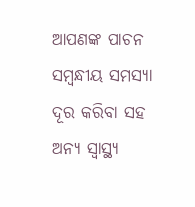ଆପଣଙ୍କ ପାଚନ ସମ୍ୱନ୍ଧୀୟ ସମସ୍ୟା ଦୂର କରିବା ସହ ଅନ୍ୟ ସ୍ୱାସ୍ଥ୍ୟ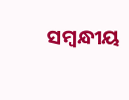ସମ୍ୱନ୍ଧୀୟ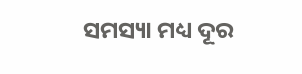ସମସ୍ୟା ମଧ୍ୟ ଦୂର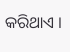କରିଥାଏ ।